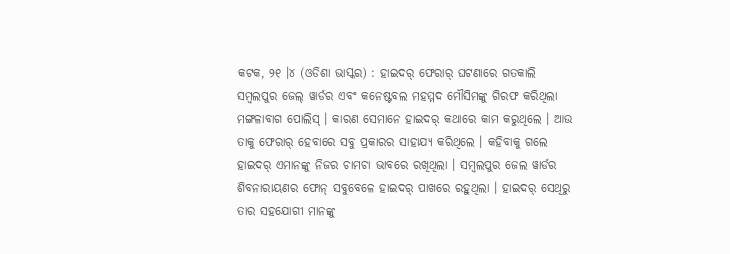କଟକ, ୨୧ ।୪ (ଓଡିଶା ଭାସ୍କର) : ହାଇଦର୍ ଫେରାର୍ ଘଟଣାରେ ଗତକାଲି ସମ୍ବଲପୁର ଜେଲ୍ ୱାର୍ଡର ଏବଂ କନେଷ୍ଟବଲ ମହମ୍ମଦ ମୌସିମଙ୍କୁ ଗିରଫ କରିଥିଲା ମଙ୍ଗଳାବାଗ ପୋଲିସ୍ । କାରଣ ସେମାନେ ହାଇଦର୍ କଥାରେ କାମ କରୁଥିଲେ । ଆଉ ତାକୁ ଫେରାର୍ ହେବାରେ ସବୁ ପ୍ରକାରର ସାହାଯ୍ୟ କରିଥିଲେ । କହିବାକୁ ଗଲେ ହାଇଦର୍ ଏମାନଙ୍କୁ ନିଜର ଚାମଚା ଭାବରେ ରଖିଥିଲା । ସମ୍ବଲପୁର ଜେଲ ୱାର୍ଡର ଶିବନାରାୟଣର ଫୋନ୍ ସବୁବେଳେ ହାଇଦର୍ ପାଖରେ ରହୁଥିଲା । ହାଇଦର୍ ସେଥିରୁ ତାର ସହଯୋଗୀ ମାନଙ୍କୁ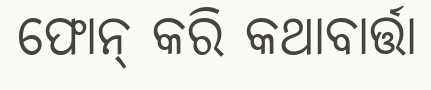ଫୋନ୍ କରି କଥାବାର୍ତ୍ତା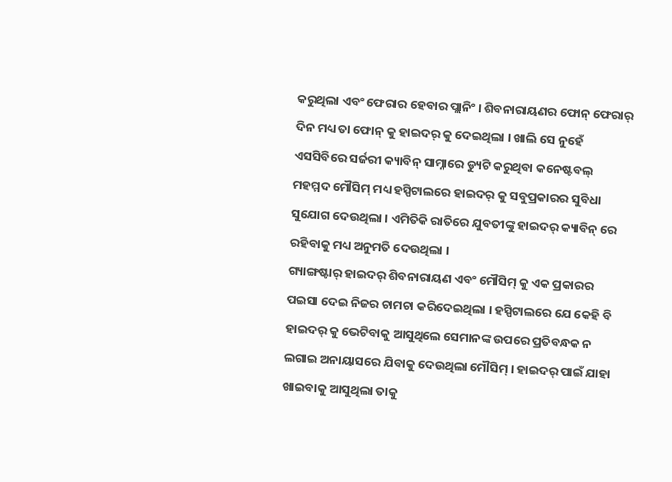କରୁଥିଲା ଏବଂ ଫେରାର ହେବାର ପ୍ଲାନିଂ । ଶିବନାରାୟଣର ଫୋନ୍ ଫେରାର୍ ଦିନ ମଧ୍ୟ ତା ଫୋନ୍ କୁ ହାଇଦର୍ କୁ ଦେଇଥିଲା । ଖାଲି ସେ ନୁହେଁ ଏସସିବିରେ ସର୍ଜରୀ କ୍ୟାବିନ୍ ସାମ୍ନାରେ ଡ୍ୟୁଟି କରୁଥିବା କନେଷ୍ଟବଲ୍ ମହମ୍ମଦ ମୌସିମ୍ ମଧ୍ୟ ହସ୍ପିଟାଲରେ ହାଇଦର୍ କୁ ସବୁପ୍ରକାରର ସୁବିଧା ସୁଯୋଗ ଦେଉଥିଲା । ଏମିତିକି ରାତିରେ ଯୁବତୀଙ୍କୁ ହାଇଦର୍ କ୍ୟାବିନ୍ ରେ ରହିବାକୁ ମଧ୍ୟ ଅନୁମତି ଦେଉଥିଲା ।
ଗ୍ୟାଙ୍ଗଷ୍ଟାର୍ ହାଇଦର୍ ଶିବନାରାୟଣ ଏବଂ ମୌସିମ୍ କୁ ଏକ ପ୍ରକାରର ପଇସା ଦେଇ ନିଜର ଚାମଚା କରିଦେଇଥିଲା । ହସ୍ପିଟାଲରେ ଯେ କେହି ବି ହାଇଦର୍ କୁ ଭେଟିବାକୁ ଆସୁଥିଲେ ସେମାନଙ୍କ ଉପରେ ପ୍ରତିବନ୍ଧକ ନ ଲଗାଇ ଅନାୟାସରେ ଯିବାକୁ ଦେଉଥିଲା ମୌସିମ୍ । ହାଇଦର୍ ପାଇଁ ଯାହା ଖାଇବାକୁ ଆସୁଥିଲା ତାକୁ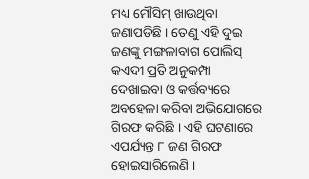ମଧ୍ୟ ମୌସିମ୍ ଖାଉଥିବା ଜଣାପଡିଛି । ତେଣୁ ଏହି ଦୁଇ ଜଣଙ୍କୁ ମଙ୍ଗଳାବାଗ ପୋଲିସ୍ କଏଦୀ ପ୍ରତି ଅନୁକମ୍ପା ଦେଖାଇବା ଓ କର୍ତ୍ତବ୍ୟରେ ଅବହେଳା କରିବା ଅଭିଯୋଗରେ ଗିରଫ କରିଛି । ଏହି ଘଟଣାରେ ଏପର୍ଯ୍ୟନ୍ତ ୮ ଜଣ ଗିରଫ ହୋଇସାରିଲେଣି ।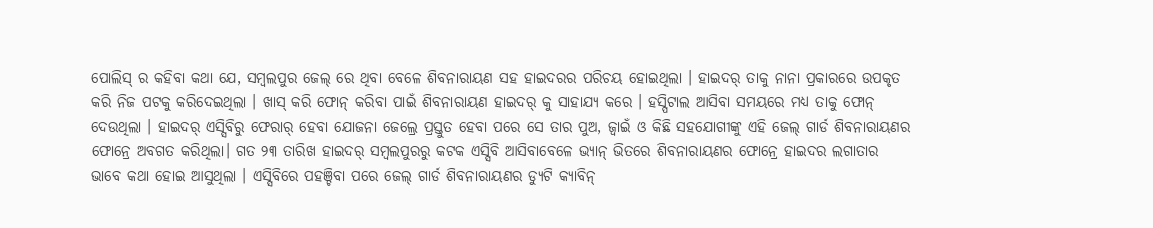ପୋଲିସ୍ ର କହିବା କଥା ଯେ, ସମ୍ବଲପୁର ଜେଲ୍ ରେ ଥିବା ବେଳେ ଶିବନାରାୟଣ ସହ ହାଇଦରର ପରିଚୟ ହୋଇଥିଲା । ହାଇଦର୍ ତାକୁ ନାନା ପ୍ରକାରରେ ଉପକୃତ କରି ନିଜ ପଟକୁ କରିଦେଇଥିଲା । ଖାସ୍ କରି ଫୋନ୍ କରିବା ପାଇଁ ଶିବନାରାୟଣ ହାଇଦର୍ କୁ ସାହାଯ୍ୟ କରେ । ହସ୍ପିଟାଲ ଆସିବା ସମୟରେ ମଧ୍ୟ ତାକୁ ଫୋନ୍ ଦେଉଥିଲା । ହାଇଦର୍ ଏସ୍ସିବିରୁ ଫେରାର୍ ହେବା ଯୋଜନା ଜେଲ୍ରେ ପ୍ରସ୍ତୁତ ହେବା ପରେ ସେ ତାର ପୁଅ, ଜ୍ୱାଇଁ ଓ କିଛି ସହଯୋଗୀଙ୍କୁ ଏହି ଜେଲ୍ ଗାର୍ଡ ଶିବନାରାୟଣର ଫୋନ୍ରେ ଅବଗତ କରିଥିଲା। ଗତ ୨୩ ତାରିଖ ହାଇଦର୍ ସମ୍ବଲପୁରରୁ କଟକ ଏସ୍ସିବି ଆସିବାବେଳେ ଭ୍ୟାନ୍ ଭିତରେ ଶିବନାରାୟଣର ଫୋନ୍ରେ ହାଇଦର ଲଗାତାର ଭାବେ କଥା ହୋଇ ଆସୁଥିଲା । ଏସ୍ସିବିରେ ପହଞ୍ଚିବା ପରେ ଜେଲ୍ ଗାର୍ଡ ଶିବନାରାୟଣର ଡ୍ୟୁଟି କ୍ୟାବିନ୍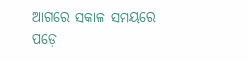ଆଗରେ ସକାଳ ସମୟରେ ପଡ଼େ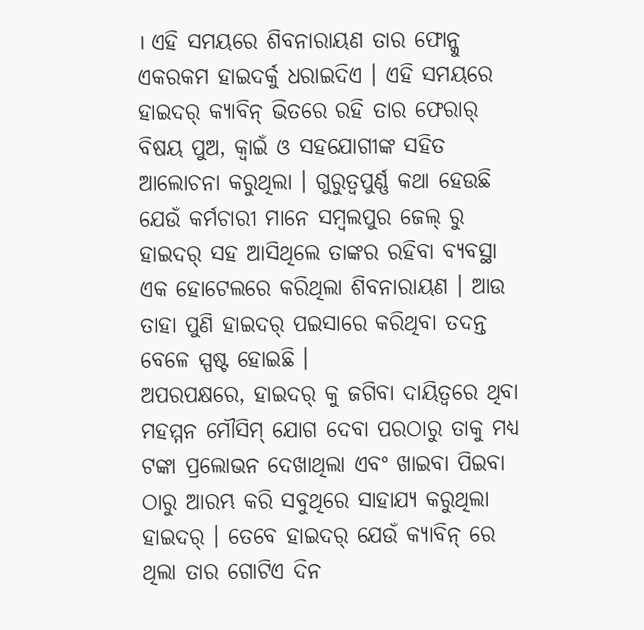। ଏହି ସମୟରେ ଶିବନାରାୟଣ ତାର ଫୋନ୍କୁ ଏକରକମ ହାଇଦର୍କୁ ଧରାଇଦିଏ । ଏହି ସମୟରେ ହାଇଦର୍ କ୍ୟାବିନ୍ ଭିତରେ ରହି ତାର ଫେରାର୍ ବିଷୟ ପୁଅ, କ୍ୱାଇଁ ଓ ସହଯୋଗୀଙ୍କ ସହିତ ଆଲୋଚନା କରୁଥିଲା । ଗୁରୁତ୍ୱପୁର୍ଣ୍ଣ କଥା ହେଉଛି ଯେଉଁ କର୍ମଚାରୀ ମାନେ ସମ୍ବଲପୁର ଜେଲ୍ ରୁ ହାଇଦର୍ ସହ ଆସିଥିଲେ ତାଙ୍କର ରହିବା ବ୍ୟବସ୍ଥା ଏକ ହୋଟେଲରେ କରିଥିଲା ଶିବନାରାୟଣ । ଆଉ ତାହା ପୁଣି ହାଇଦର୍ ପଇସାରେ କରିଥିବା ତଦନ୍ତ ବେଳେ ସ୍ପଷ୍ଟ ହୋଇଛି ।
ଅପରପକ୍ଷରେ, ହାଇଦର୍ କୁ ଜଗିବା ଦାୟିତ୍ୱରେ ଥିବା ମହମ୍ମନ ମୌସିମ୍ ଯୋଗ ଦେବା ପରଠାରୁ ତାକୁ ମଧ୍ୟ ଟଙ୍କା ପ୍ରଲୋଭନ ଦେଖାଥିଲା ଏବଂ ଖାଇବା ପିଇବା ଠାରୁ ଆରମ୍ଭ କରି ସବୁଥିରେ ସାହାଯ୍ୟ କରୁଥିଲା ହାଇଦର୍ । ତେବେ ହାଇଦର୍ ଯେଉଁ କ୍ୟାବିନ୍ ରେ ଥିଲା ତାର ଗୋଟିଏ ଦିନ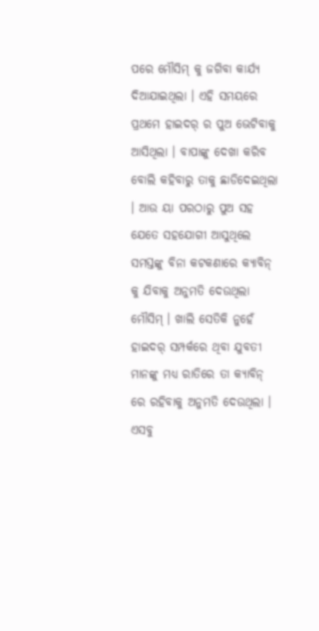ପରେ ମୌସିମ୍ କୁ ଜଗିବା କାର୍ଯ୍ୟ ଦିଆଯାଇଥିଲା । ଏହି ସମୟରେ ପ୍ରଥମେ ହାଇଦର୍ ର ପୁଅ ଭେଟିବାକୁ ଆସିଥିଲା । ବାପାଙ୍କୁ ଦେଖା କରିବ ବୋଲି କହିବାରୁ ତାକୁ ଛାଡିଦେଇଥିଲା । ଆଉ ୟା ପରଠାରୁ ପୁଅ ସହ ଯେତେ ସହଯୋଗୀ ଆସୁଥିଲେ ସମସ୍ତଙ୍କୁ ବିନା କଟକଣାରେ କ୍ୟାବିନ୍ କୁ ଯିବାକୁ ଅନୁମତି ଦେଉଥିଲା ମୌସିମ୍ । ଖାଲି ସେତିକି ନୁହେଁ ହାଇଦର୍ ସମ୍ପର୍କରେ ଥିବା ଯୁବତୀ ମାନଙ୍କୁ ମଧ୍ୟ ରାତିରେ ତା କ୍ୟାବିନ୍ ରେ ରହିବାକୁ ଅନୁମତି ଦେଉଥିଲା । ଏସବୁ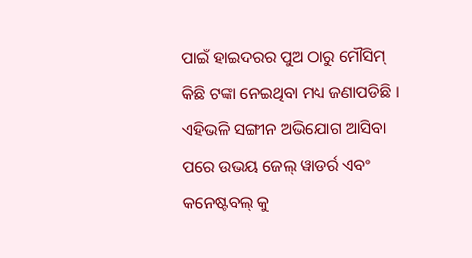ପାଇଁ ହାଇଦରର ପୁଅ ଠାରୁ ମୌସିମ୍ କିଛି ଟଙ୍କା ନେଇଥିବା ମଧ୍ୟ ଜଣାପଡିଛି । ଏହିଭଳି ସଙ୍ଗୀନ ଅଭିଯୋଗ ଆସିବା ପରେ ଉଭୟ ଜେଲ୍ ୱାଡର୍ର ଏବଂ କନେଷ୍ଟବଲ୍ କୁ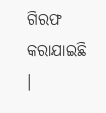ଗିରଫ କରାଯାଇଛି ।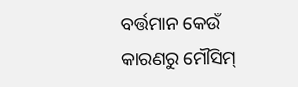ବର୍ତ୍ତମାନ କେଉଁ କାରଣରୁ ମୌସିମ୍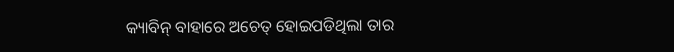କ୍ୟାବିନ୍ ବାହାରେ ଅଚେତ୍ ହୋଇପଡିଥିଲା ତାର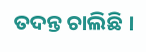ତଦନ୍ତ ଚାଲିଛି ।